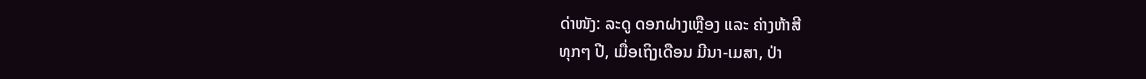ດ່າໜັງ: ລະດູ ດອກຝາງເຫຼືອງ ແລະ ຄ່າງຫ້າສີ
ທຸກໆ ປີ, ເມື່ອເຖິງເດືອນ ມີນາ-ເມສາ, ປ່າ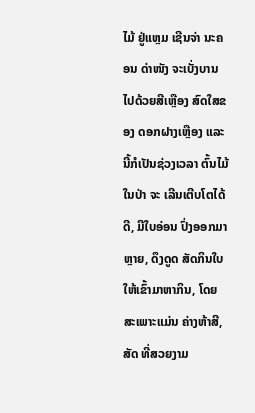ໄມ້ ຢູ່ແຫຼມ ເຊີນຈ່າ ນະຄອນ ດ່າໜັງ ຈະເບັ່ງບານໄປດ້ວຍສີເຫຼືອງ ສົດໃສຂອງ ດອກຝາງເຫຼືອງ ແລະ ນີ້ກໍເປັນຊ່ວງເວລາ ຕົ້ນໄມ້ໃນປ່າ ຈະ ເລີນເຕີບໂຕໄດ້ດີ, ມີໃບອ່ອນ ປົ່ງອອກມາຫຼາຍ, ດຶງດູດ ສັດກິນໃບ ໃຫ້ເຂົ້າມາຫາກິນ, ໂດຍສະເພາະແມ່ນ ຄ່າງຫ້າສີ, ສັດ ທີ່ສວຍງາມ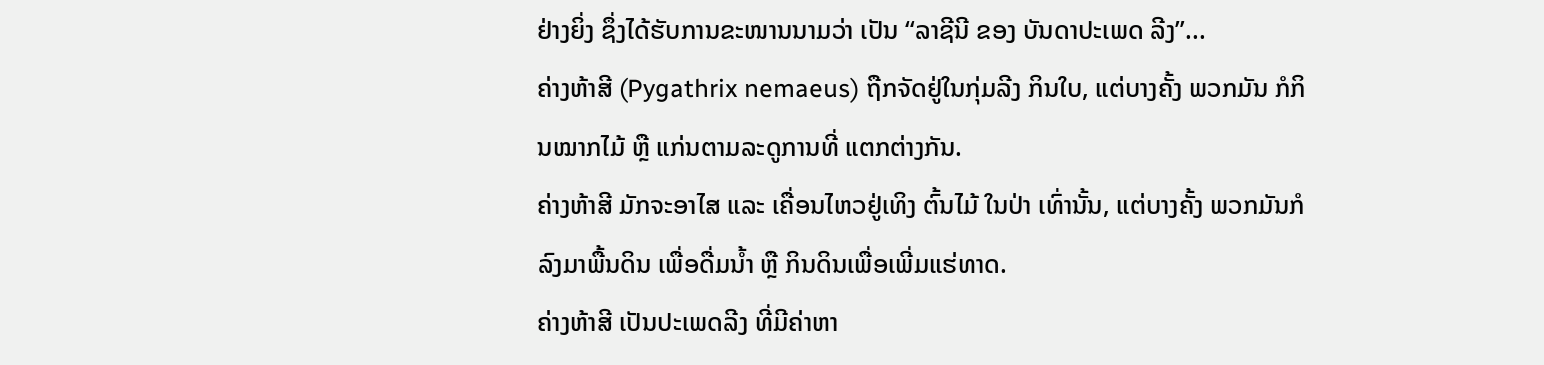ຢ່າງຍິ່ງ ຊຶ່ງໄດ້ຮັບການຂະໜານນາມວ່າ ເປັນ “ລາຊີນີ ຂອງ ບັນດາປະເພດ ລີງ”...
ຄ່າງຫ້າສີ (Pygathrix nemaeus) ຖືກຈັດຢູ່ໃນກຸ່ມລີງ ກິນໃບ, ແຕ່ບາງຄັ້ງ ພວກມັນ ກໍກິນໝາກໄມ້ ຫຼື ແກ່ນຕາມລະດູການທີ່ ແຕກຕ່າງກັນ.
ຄ່າງຫ້າສີ ມັກຈະອາໄສ ແລະ ເຄື່ອນໄຫວຢູ່ເທິງ ຕົ້ນໄມ້ ໃນປ່າ ເທົ່ານັ້ນ, ແຕ່ບາງຄັ້ງ ພວກມັນກໍລົງມາພື້ນດິນ ເພື່ອດື່ມນ້ຳ ຫຼື ກິນດິນເພື່ອເພີ່ມແຮ່ທາດ.
ຄ່າງຫ້າສີ ເປັນປະເພດລີງ ທີ່ມີຄ່າຫາ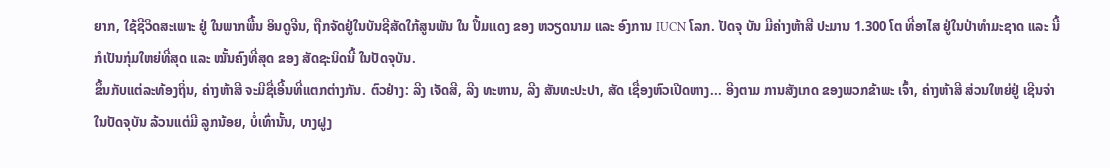ຍາກ, ໃຊ້ຊີວິດສະເພາະ ຢູ່ ໃນພາກພື້ນ ອິນດູຈີນ, ຖືກຈັດຢູ່ໃນບັນຊີສັດໃກ້ສູນພັນ ໃນ ປຶ້ມແດງ ຂອງ ຫວຽດນາມ ແລະ ອົງການ IUCN ໂລກ. ປັດຈຸ ບັນ ມີຄ່າງຫ້າສີ ປະມານ 1.300 ໂຕ ທີ່ອາໄສ ຢູ່ໃນປ່າທຳມະຊາດ ແລະ ນີ້ກໍເປັນກຸ່ມໃຫຍ່ທີ່ສຸດ ແລະ ໝັ້ນຄົງທີ່ສຸດ ຂອງ ສັດຊະນິດນີ້ ໃນປັດຈຸບັນ.
ຂຶ້ນກັບແຕ່ລະທ້ອງຖິ່ນ, ຄ່າງຫ້າສີ ຈະມີຊື່ເອີ້ນທີ່ແຕກຕ່າງກັນ. ຕົວຢ່າງ: ລີງ ເຈັດສີ, ລີງ ທະຫານ, ລີງ ສັນທະປະປາ, ສັດ ເຊື່ອງຫົວເປີດຫາງ... ອີງຕາມ ການສັງເກດ ຂອງພວກຂ້າພະ ເຈົ້າ, ຄ່າງຫ້າສີ ສ່ວນໃຫຍ່ຢູ່ ເຊີນຈ່າ ໃນປັດຈຸບັນ ລ້ວນແຕ່ມີ ລູກນ້ອຍ, ບໍ່ເທົ່ານັ້ນ, ບາງຝູງ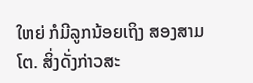ໃຫຍ່ ກໍມີລູກນ້ອຍເຖິງ ສອງສາມ ໂຕ. ສິ່ງດັ່ງກ່າວສະ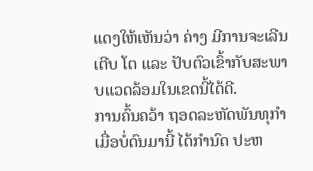ແດງໃຫ້ເຫັນວ່າ ຄ່າງ ມີການຈະເລີນເຕີບ ໂຕ ແລະ ປັບຕົວເຂົ້າກັບສະພາບແວດລ້ອມໃນເຂດນີ້ໄດ້ດີ.
ການຄົ້ນຄວ້າ ຖອດລະຫັດພັນທຸກຳ ເມື່ອບໍ່ດົນມານີ້ ໄດ້ກຳນົດ ປະຫ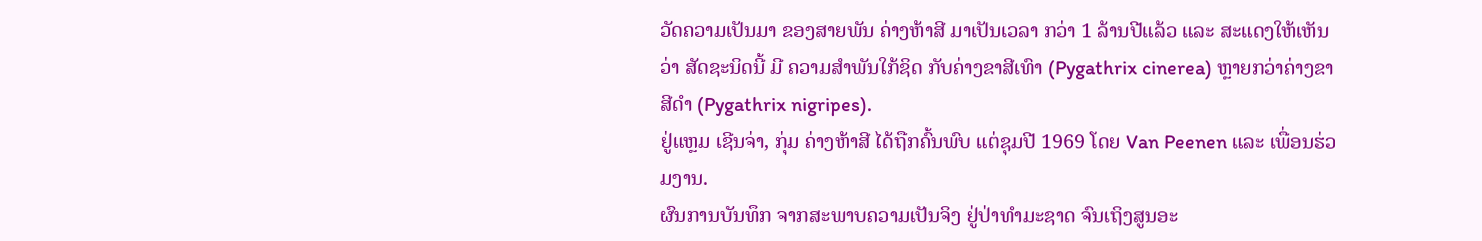ວັດຄວາມເປັນມາ ຂອງສາຍພັນ ຄ່າງຫ້າສີ ມາເປັນເວລາ ກວ່າ 1 ລ້ານປີແລ້ວ ແລະ ສະແດງໃຫ້ເຫັນວ່າ ສັດຊະນິດນີ້ ມີ ຄວາມສຳພັນໃກ້ຊິດ ກັບຄ່າງຂາສີເທົາ (Pygathrix cinerea) ຫຼາຍກວ່າຄ່າງຂາສີດຳ (Pygathrix nigripes).
ຢູ່ແຫຼມ ເຊີນຈ່າ, ກຸ່ມ ຄ່າງຫ້າສີ ໄດ້ຖືກຄົ້ນພົບ ແຕ່ຊຸມປີ 1969 ໂດຍ Van Peenen ແລະ ເພື່ອນຮ່ວມງານ.
ຜົນການບັນທຶກ ຈາກສະພາບຄວາມເປັນຈິງ ຢູ່ປ່າທຳມະຊາດ ຈົນເຖິງສູນອະ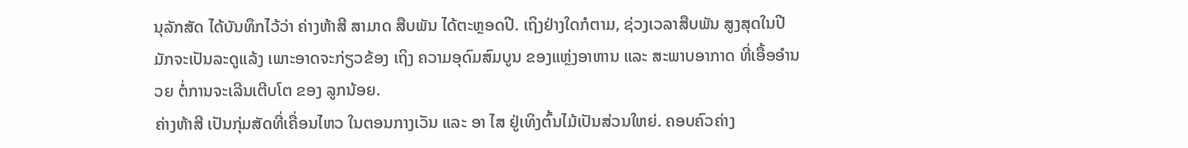ນຸລັກສັດ ໄດ້ບັນທຶກໄວ້ວ່າ ຄ່າງຫ້າສີ ສາມາດ ສືບພັນ ໄດ້ຕະຫຼອດປີ. ເຖິງຢ່າງໃດກໍຕາມ, ຊ່ວງເວລາສືບພັນ ສູງສຸດໃນປີ ມັກຈະເປັນລະດູແລ້ງ ເພາະອາດຈະກ່ຽວຂ້ອງ ເຖິງ ຄວາມອຸດົມສົມບູນ ຂອງແຫຼ່ງອາຫານ ແລະ ສະພາບອາກາດ ທີ່ເອື້ອອໍານວຍ ຕໍ່ການຈະເລີນເຕີບໂຕ ຂອງ ລູກນ້ອຍ.
ຄ່າງຫ້າສີ ເປັນກຸ່ມສັດທີ່ເຄື່ອນໄຫວ ໃນຕອນກາງເວັນ ແລະ ອາ ໄສ ຢູ່ເທິງຕົ້ນໄມ້ເປັນສ່ວນໃຫຍ່. ຄອບຄົວຄ່າງ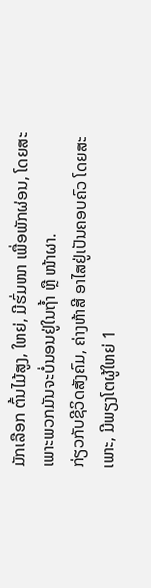ມັກເລືອກ ຕົ້ນໄມ້ສູງ, ໃຫຍ່, ມີຮົ່ມໜາ ເພື່ອພັກຜ່ອນ, ໂດຍສະເພາະພວກມັນຈະບໍ່ນອນຢູ່ໃນຖ້ຳ ຫຼື ໜ້າຜາ.
ກ່ຽວກັບຊີວິດສັງຄົມ, ຄ່າງຫ້າສີ ອາໄສຢູ່ເປັນຄອບຄົວ ໂດຍສະ ເພາະ, ມີພຽງໂຕຜູ້ໃຫຍ່ 1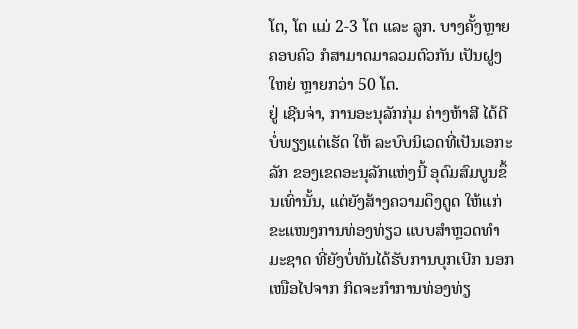ໂຕ, ໂຕ ແມ່ 2-3 ໂຕ ແລະ ລູກ. ບາງຄັ້ງຫຼາຍຄອບຄົວ ກໍສາມາດມາລວມຕົວກັນ ເປັນຝູງໃຫຍ່ ຫຼາຍກວ່າ 50 ໂຕ.
ຢູ່ ເຊີນຈ່າ, ການອະນຸລັກກຸ່ມ ຄ່າງຫ້າສີ ໄດ້ດີບໍ່ພຽງແຕ່ເຮັດ ໃຫ້ ລະບົບນິເວດທີ່ເປັນເອກະລັກ ຂອງເຂດອະນຸລັກແຫ່ງນີ້ ອຸດົມສົມບູນຂຶ້ນເທົ່ານັ້ນ, ແຕ່ຍັງສ້າງຄວາມດຶງດູດ ໃຫ້ແກ່ ຂະແໜງການທ່ອງທ່ຽວ ແບບສຳຫຼວດທຳມະຊາດ ທີ່ຍັງບໍ່ທັນໄດ້ຮັບການບຸກເບີກ ນອກເໜືອໄປຈາກ ກິດຈະກຳການທ່ອງທ່ຽ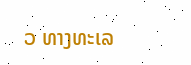ວ ທາງທະເລ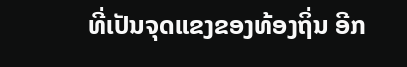ທີ່ເປັນຈຸດແຂງຂອງທ້ອງຖິ່ນ ອີກ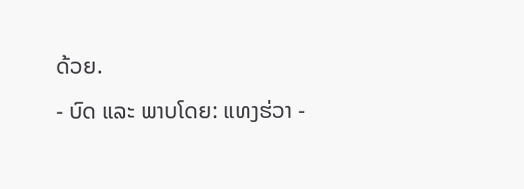ດ້ວຍ.
- ບົດ ແລະ ພາບໂດຍ: ແທງຮ່ວາ -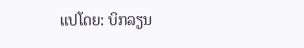ແປໂດຍ: ບິກລຽນ